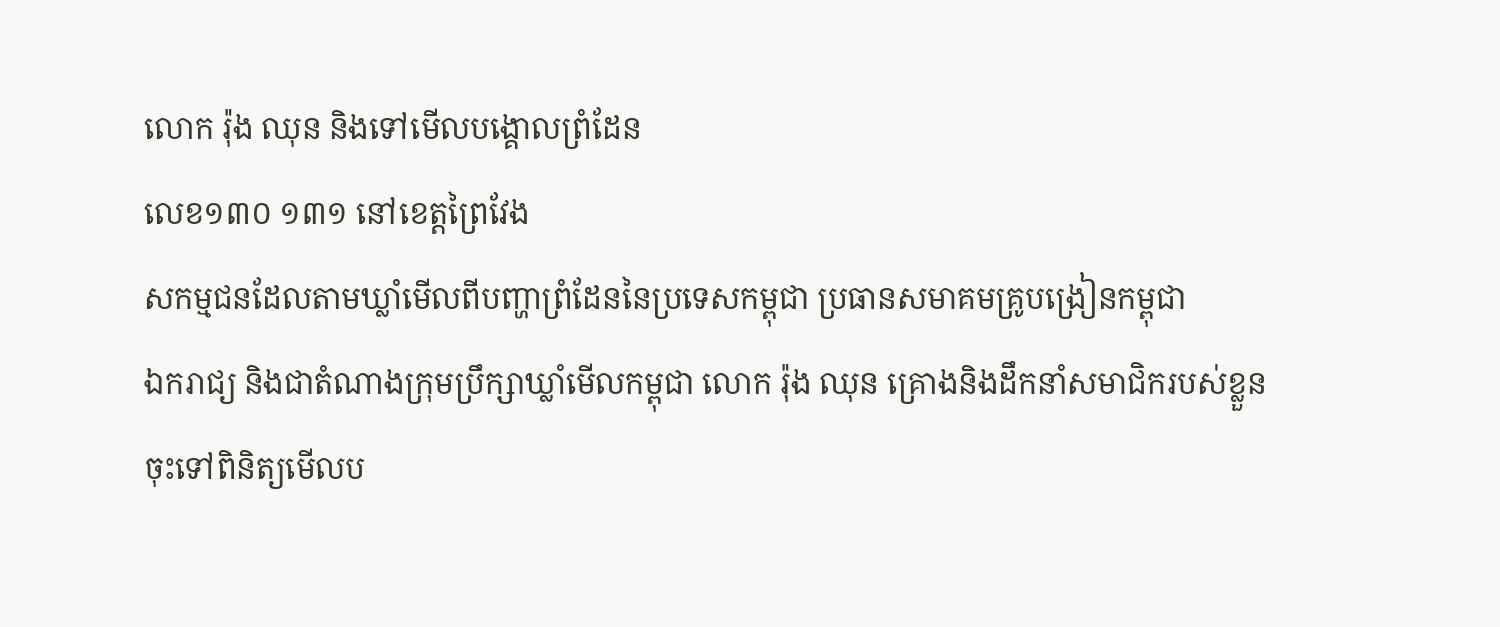លោក រ៉ុង ឈុន និងទៅមើលបង្គោលព្រំដែន
លេខ១៣០ ១៣១ នៅខេត្តព្រៃវែង
សកម្មជនដែលតាមឃ្លាំមើលពីបញ្ហាព្រំដែននៃប្រទេសកម្ពុជា ប្រធានសមាគមគ្រូបង្រៀនកម្ពុជា
ឯករាជ្យ និងជាតំណាងក្រុមប្រឹក្សាឃ្លាំមើលកម្ពុជា លោក រ៉ុង ឈុន គ្រោងនិងដឹកនាំសមាជិករបស់ខ្លួន
ចុះទៅពិនិត្យមើលប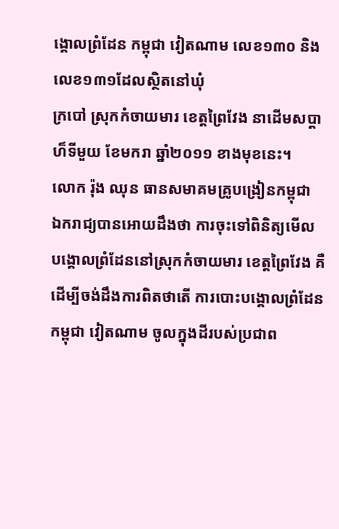ង្គោលព្រំដែន កម្ពុជា វៀតណាម លេខ១៣០ និងលេខ១៣១ដែលស្ថិតនៅឃុំ
ក្របៅ ស្រុកកំចាយមារ ខេត្តព្រៃវែង នាដើមសប្តាហ៏ទីមួយ ខែមករា ឆ្នាំ២០១១ ខាងមុខនេះ។
លោក រ៉ុង ឈុន ធានសមាគមគ្រូបង្រៀនកម្ពុជា
ឯករាជ្យបានអោយដឹងថា ការចុះទៅពិនិត្យមើល
បង្គោលព្រំដែននៅស្រុកកំចាយមារ ខេត្តព្រៃវែង គឺដើម្បីចង់ដឹងការពិតថាតើ ការបោះបង្គោលព្រំដែន
កម្ពុជា វៀតណាម ចូលក្នុងដីរបស់ប្រជាព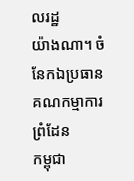លរដ្ឋ
យ៉ាងណា។ ចំនែកឯប្រធានគណកម្មាការព្រំដែន
កម្ពុជា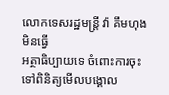លោកទេសរដ្ឋមន្ត្រី វ៉ា គឹមហុង មិនធ្វើ
អត្ថាធិប្បាយទេ ចំពោះការចុះទៅពិនិត្យមើលបង្គោល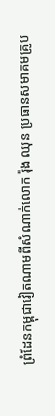ព្រំដែនកម្ពុជាវៀតណាមពីសំណាក់លោក រ៉ុង ឈុន ប្រធានសមាគមគ្រូប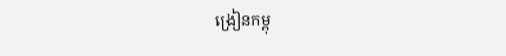ង្រៀនកម្ពុ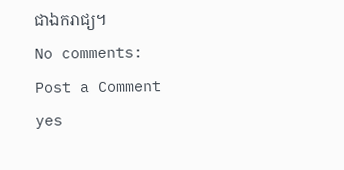ជាឯករាជ្យ។
No comments:
Post a Comment
yes